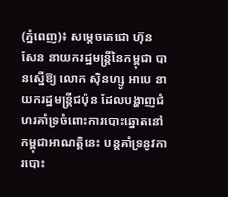(ភ្នំពេញ)៖ សម្តេចតេជោ ហ៊ុន សែន នាយករដ្ឋមន្រ្តីនៃកម្ពុជា បានស្នើឱ្យ លោក ស៊ិនហ្សូ អាបេ នាយករដ្ឋមន្រ្តីជប៉ុន ដែលបង្ហាញជំហរគាំទ្រចំពោះការបោះឆ្នោតនៅកម្ពុជាអាណត្តិនេះ បន្តគាំទ្រនូវការបោះ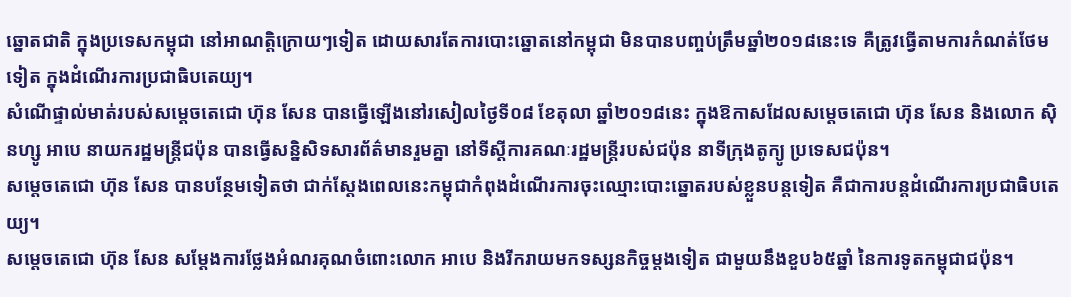ឆ្នោតជាតិ ក្នុងប្រទេសកម្ពុជា នៅអាណត្តិក្រោយៗទៀត ដោយសារតែការបោះឆ្នោតនៅកម្ពុជា មិនបានបញ្ចប់ត្រឹមឆ្នាំ២០១៨នេះទេ គឺត្រូវធ្វើតាមការកំណត់ថែមទៀត ក្នុងដំណើរការប្រជាធិបតេយ្យ។
សំណើផ្ទាល់មាត់របស់សម្តេចតេជោ ហ៊ុន សែន បានធ្វើឡើងនៅរសៀលថ្ងៃទី០៨ ខែតុលា ឆ្នាំ២០១៨នេះ ក្នុងឱកាសដែលសម្តេចតេជោ ហ៊ុន សែន និងលោក ស៊ិនហ្សូ អាបេ នាយករដ្ឋមន្រ្តីជប៉ុន បានធ្វើសន្និសិទសារព័ត៌មានរួមគ្នា នៅទីស្តីការគណៈរដ្ឋមន្រ្តីរបស់ជប៉ុន នាទីក្រុងតូក្យូ ប្រទេសជប៉ុន។
សម្តេចតេជោ ហ៊ុន សែន បានបន្ថែមទៀតថា ជាក់ស្តែងពេលនេះកម្ពុជាកំពុងដំណើរការចុះឈ្មោះបោះឆ្នោតរបស់ខ្លួនបន្តទៀត គឺជាការបន្តដំណើរការប្រជាធិបតេយ្យ។
សម្តេចតេជោ ហ៊ុន សែន សម្តែងការថ្លែងអំណរគុណចំពោះលោក អាបេ និងរីករាយមកទស្សនកិច្ចម្តងទៀត ជាមួយនឹងខួប៦៥ឆ្នាំ នៃការទូតកម្ពុជាជប៉ុន។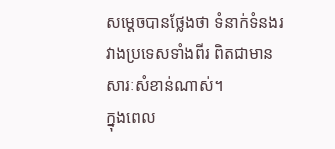សម្តេចបានថ្លែងថា ទំនាក់ទំនងរវាងប្រទេសទាំងពីរ ពិតជាមានសារៈសំខាន់ណាស់។
ក្នុងពេល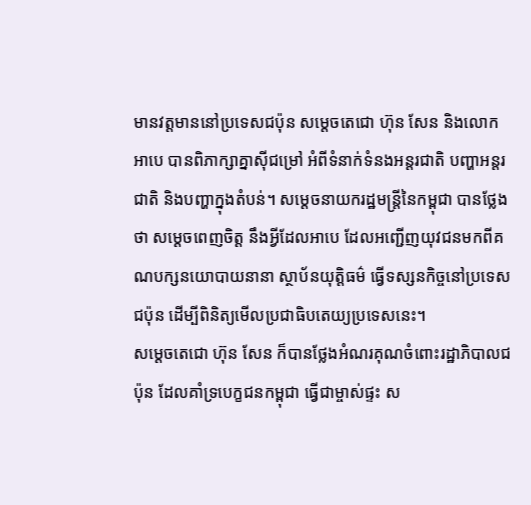មានវត្តមាននៅប្រទេសជប៉ុន សម្តេចតេជោ ហ៊ុន សែន និងលោក អាបេ បានពិភាក្សាគ្នាស៊ីជម្រៅ អំពីទំនាក់ទំនងអន្តរជាតិ បញ្ហាអន្តរជាតិ និងបញ្ហាក្នុងតំបន់។ សម្តេចនាយករដ្ឋមន្រ្តីនៃកម្ពុជា បានថ្លែងថា សម្តេចពេញចិត្ត នឹងអ្វីដែលអាបេ ដែលអញ្ជើញយុវជនមកពីគណបក្សនយោបាយនានា ស្ថាប័នយុត្តិធម៌ ធ្វើទស្សនកិច្ចនៅប្រទេសជប៉ុន ដើម្បីពិនិត្យមើលប្រជាធិបតេយ្យប្រទេសនេះ។
សម្តេចតេជោ ហ៊ុន សែន ក៏បានថ្លែងអំណរគុណចំពោះរដ្ឋាភិបាលជប៉ុន ដែលគាំទ្របេក្ខជនកម្ពុជា ធ្វើជាម្ចាស់ផ្ទះ ស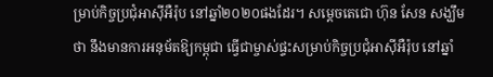ម្រាប់កិច្ចប្រជុំអាស៊ីអឺរ៉ុប នៅឆ្នាំ២០២០ផងដែរ។ សម្តេចតេជោ ហ៊ុន សែន សង្ឃឹមថា នឹងមានការអនុម័តឱ្យកម្ពុជា ធ្វើជាម្ចាស់ផ្ទះសម្រាប់កិច្ចប្រជុំអាស៊ីអឺរ៉ុប នៅឆ្នាំ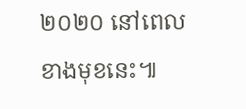២០២០ នៅពេលខាងមុខនេះ៕